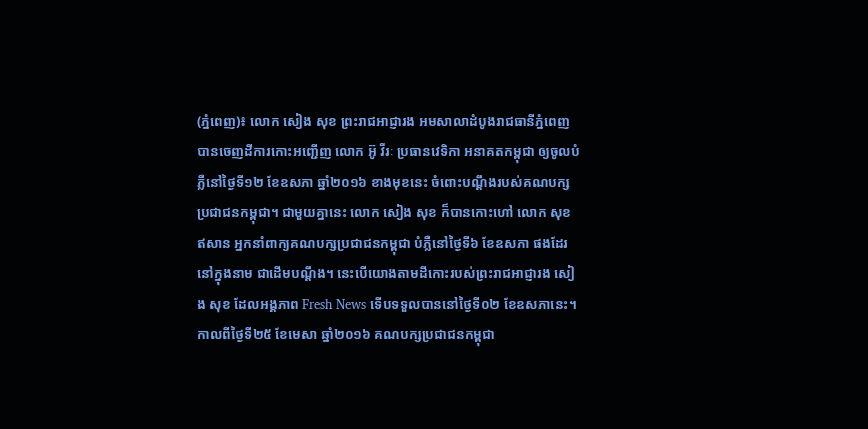(ភ្នំពេញ)៖ លោក សៀង សុខ ព្រះរាជអាជ្ញារង អមសាលាដំបូងរាជធានីភ្នំពេញ បានចេញដីការកោះអញ្ជើញ លោក អ៊ូ វីរៈ ប្រធានវេទិកា អនាគតកម្ពុជា ឲ្យចូលបំភ្លឺនៅថ្ងៃទី១២ ខែឧសភា ឆ្នាំ២០១៦ ខាងមុខនេះ ចំពោះបណ្តឹងរបស់គណបក្សប្រជាជនកម្ពុជា។ ជាមួយគ្នានេះ លោក សៀង សុខ ក៏បានកោះហៅ លោក សុខ ឥសាន អ្នកនាំពាក្យគណបក្សប្រជាជនកម្ពុជា បំភ្លឺនៅថ្ងៃទី៦ ខែឧសភា ផងដែរនៅក្នុងនាម ជាដើមបណ្តឹង។ នេះបើយោងតាមដីកោះរបស់ព្រះរាជអាជ្ញារង សៀង សុខ ដែលអង្គភាព Fresh News ទើបទទួលបាននៅថ្ងៃទី០២ ខែឧសភានេះ។
កាលពីថ្ងៃទី២៥ ខែមេសា ឆ្នាំ២០១៦ គណបក្សប្រជាជនកម្ពុជា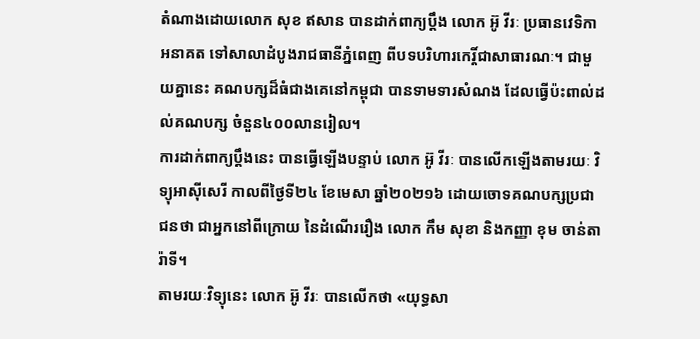តំណាងដោយលោក សុខ ឥសាន បានដាក់ពាក្យប្តឹង លោក អ៊ូ វីរៈ ប្រធានវេទិកាអនាគត ទៅសាលាដំបូងរាជធានីភ្នំពេញ ពីបទបរិហារកេរ្តិ៍ជាសាធារណៈ។ ជាមួយគ្នានេះ គណបក្សដ៏ធំជាងគេនៅកម្ពុជា បានទាមទារសំណង ដែលធ្វើប៉ះពាល់ដល់គណបក្ស ចំនួន៤០០លានរៀល។
ការដាក់ពាក្យប្តឹងនេះ បានធ្វើឡើងបន្ទាប់ លោក អ៊ូ វីរៈ បានលើកឡើងតាមរយៈ វិទ្យុអាស៊ីសេរី កាលពីថ្ងៃទី២៤ ខែមេសា ឆ្នាំ២០២១៦ ដោយចោទគណបក្សប្រជាជនថា ជាអ្នកនៅពីក្រោយ នៃដំណើររឿង លោក កឹម សុខា និងកញ្ញា ខុម ចាន់តារ៉ាទី។
តាមរយៈវិទ្យុនេះ លោក អ៊ូ វីរៈ បានលើកថា «យុទ្ធសា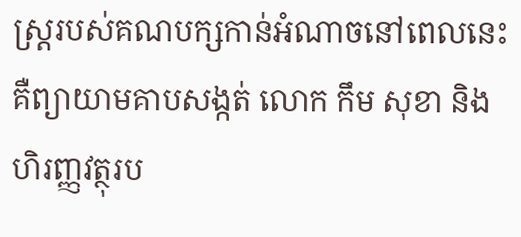ស្ត្ររបស់គណបក្សកាន់អំណាចនៅពេលនេះ គឺព្យាយាមគាបសង្កត់ លោក កឹម សុខា និង ហិរញ្ញវត្ថុរប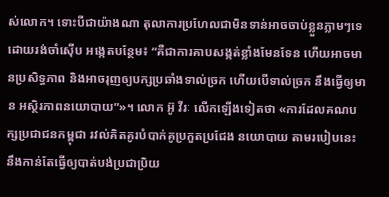ស់លោក។ ទោះបីជាយ៉ាងណា តុលាការប្រហែលជាមិនទាន់អាចចាប់ខ្លួនភ្លាមៗទេ ដោយរង់ចាំស៊ើប អង្កេតបន្ថែម៖ “គឺជាការគាបសង្កត់ខ្លាំងមែនទែន ហើយអាចមានប្រសិទ្ធភាព និងអាចរុញឲ្យបក្សប្រឆាំងទាល់ច្រក ហើយបើទាល់ច្រក នឹងធ្វើឲ្យមាន អស្ថិរភាពនយោបាយ”»។ លោក អ៊ូ វីរៈ លើកឡើងទៀតថា «ការដែលគណបក្សប្រជាជនកម្ពុជា រវល់គិតគូរបំបាក់គូប្រកួតប្រជែង នយោបាយ តាមរបៀបនេះ នឹងកាន់តែធ្វើឲ្យបាត់បង់ប្រជាប្រិយ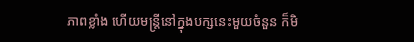ភាពខ្លាំង ហើយមន្ត្រីនៅក្នុងបក្សនេះមួយចំនួន ក៏មិ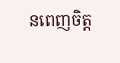នពេញចិត្ត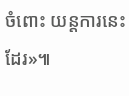ចំពោះ យន្តការនេះ ដែរ»៕